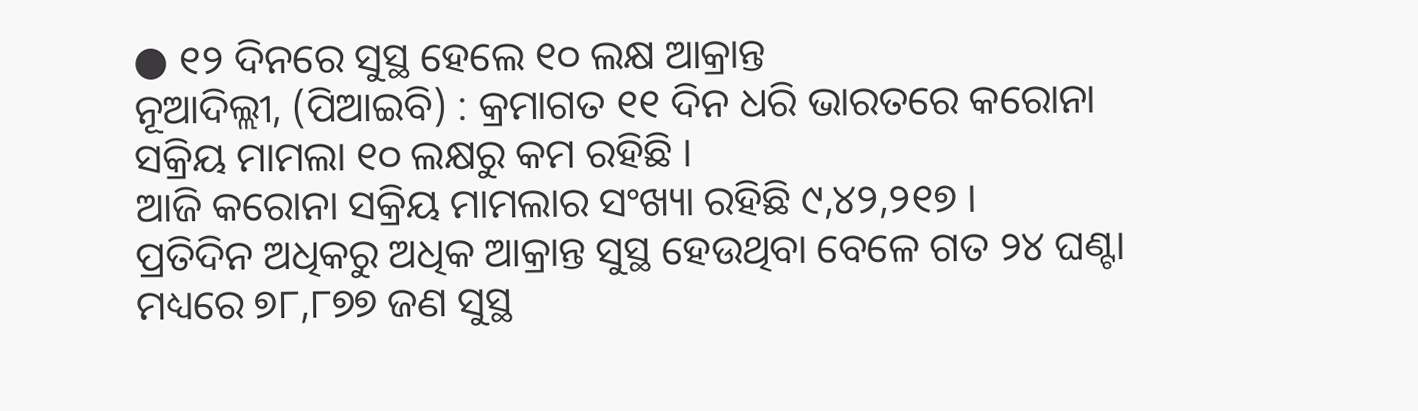● ୧୨ ଦିନରେ ସୁସ୍ଥ ହେଲେ ୧୦ ଲକ୍ଷ ଆକ୍ରାନ୍ତ
ନୂଆଦିଲ୍ଲୀ, (ପିଆଇବି) : କ୍ରମାଗତ ୧୧ ଦିନ ଧରି ଭାରତରେ କରୋନା ସକ୍ରିୟ ମାମଲା ୧୦ ଲକ୍ଷରୁ କମ ରହିଛି ।
ଆଜି କରୋନା ସକ୍ରିୟ ମାମଲାର ସଂଖ୍ୟା ରହିଛି ୯,୪୨,୨୧୭ ।
ପ୍ରତିଦିନ ଅଧିକରୁ ଅଧିକ ଆକ୍ରାନ୍ତ ସୁସ୍ଥ ହେଉଥିବା ବେଳେ ଗତ ୨୪ ଘଣ୍ଟା ମଧ୍ୟରେ ୭୮,୮୭୭ ଜଣ ସୁସ୍ଥ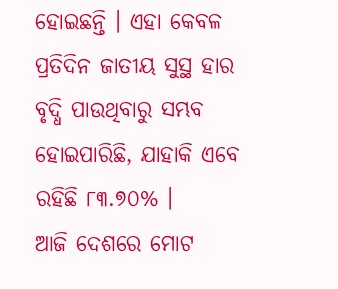ହୋଇଛନ୍ତି । ଏହା କେବଳ ପ୍ରତିଦିନ ଜାତୀୟ ସୁସ୍ଥ ହାର ବୃଦ୍ଧି ପାଉଥିବାରୁ ସମ୍ଭବ ହୋଇପାରିଛି, ଯାହାକି ଏବେ ରହିଛି ୮୩.୭୦% ।
ଆଜି ଦେଶରେ ମୋଟ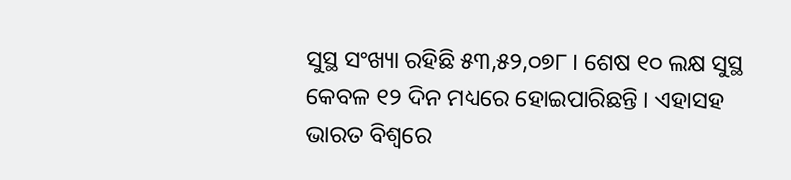ସୁସ୍ଥ ସଂଖ୍ୟା ରହିଛି ୫୩,୫୨,୦୭୮ । ଶେଷ ୧୦ ଲକ୍ଷ ସୁସ୍ଥ କେବଳ ୧୨ ଦିନ ମଧ୍ୟରେ ହୋଇପାରିଛନ୍ତି । ଏହାସହ ଭାରତ ବିଶ୍ୱରେ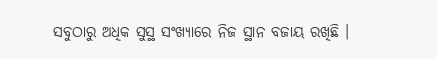ସବୁଠାରୁ ଅଧିକ ସୁସ୍ଥ ସଂଖ୍ୟାରେ ନିଜ ସ୍ଥାନ ବଜାୟ ରଖିଛି ।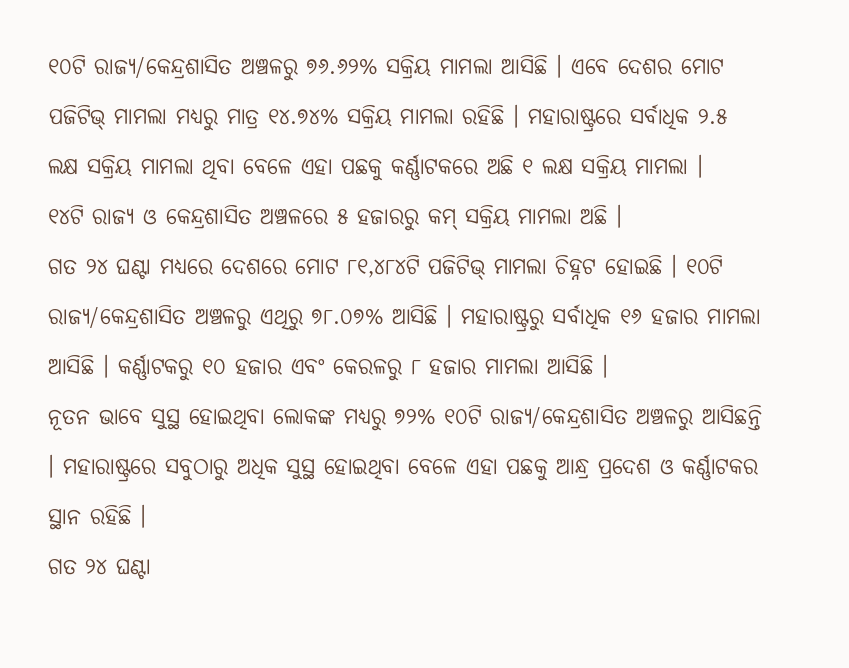୧୦ଟି ରାଜ୍ୟ/କେନ୍ଦ୍ରଶାସିତ ଅଞ୍ଚଳରୁ ୭୬.୬୨% ସକ୍ରିୟ ମାମଲା ଆସିଛି । ଏବେ ଦେଶର ମୋଟ ପଜିଟିଭ୍ ମାମଲା ମଧ୍ୟରୁ ମାତ୍ର ୧୪.୭୪% ସକ୍ରିୟ ମାମଲା ରହିଛି । ମହାରାଷ୍ଟ୍ରରେ ସର୍ବାଧିକ ୨.୫ ଲକ୍ଷ ସକ୍ରିୟ ମାମଲା ଥିବା ବେଳେ ଏହା ପଛକୁ କର୍ଣ୍ଣାଟକରେ ଅଛି ୧ ଲକ୍ଷ ସକ୍ରିୟ ମାମଲା ।
୧୪ଟି ରାଜ୍ୟ ଓ କେନ୍ଦ୍ରଶାସିତ ଅଞ୍ଚଳରେ ୫ ହଜାରରୁ କମ୍ ସକ୍ରିୟ ମାମଲା ଅଛି ।
ଗତ ୨୪ ଘଣ୍ଟା ମଧ୍ୟରେ ଦେଶରେ ମୋଟ ୮୧,୪୮୪ଟି ପଜିଟିଭ୍ ମାମଲା ଚିହ୍ନଟ ହୋଇଛି । ୧୦ଟି ରାଜ୍ୟ/କେନ୍ଦ୍ରଶାସିତ ଅଞ୍ଚଳରୁ ଏଥିରୁ ୭୮.୦୭% ଆସିଛି । ମହାରାଷ୍ଟ୍ରରୁ ସର୍ବାଧିକ ୧୬ ହଜାର ମାମଲା ଆସିଛି । କର୍ଣ୍ଣାଟକରୁ ୧୦ ହଜାର ଏବଂ କେରଳରୁ ୮ ହଜାର ମାମଲା ଆସିଛି ।
ନୂତନ ଭାବେ ସୁସ୍ଥ ହୋଇଥିବା ଲୋକଙ୍କ ମଧ୍ୟରୁ ୭୨% ୧୦ଟି ରାଜ୍ୟ/କେନ୍ଦ୍ରଶାସିତ ଅଞ୍ଚଳରୁ ଆସିଛନ୍ତି । ମହାରାଷ୍ଟ୍ରରେ ସବୁଠାରୁ ଅଧିକ ସୁସ୍ଥ ହୋଇଥିବା ବେଳେ ଏହା ପଛକୁ ଆନ୍ଧ୍ର ପ୍ରଦେଶ ଓ କର୍ଣ୍ଣାଟକର ସ୍ଥାନ ରହିଛି ।
ଗତ ୨୪ ଘଣ୍ଟା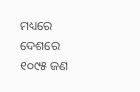ମଧ୍ୟରେ ଦେଶରେ ୧୦୯୫ ଜଣ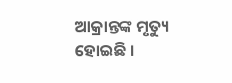ଆକ୍ରାନ୍ତଙ୍କ ମୃତ୍ୟୁ ହୋଇଛି ।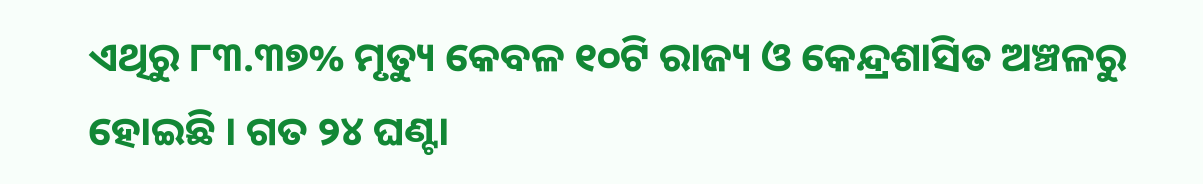ଏଥିରୁ ୮୩.୩୭% ମୃତ୍ୟୁ କେବଳ ୧୦ଟି ରାଜ୍ୟ ଓ କେନ୍ଦ୍ରଶାସିତ ଅଞ୍ଚଳରୁ ହୋଇଛି । ଗତ ୨୪ ଘଣ୍ଟା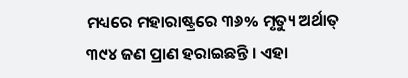ମଧ୍ୟରେ ମହାରାଷ୍ଟ୍ରରେ ୩୬% ମୃତ୍ୟୁ ଅର୍ଥାତ୍ ୩୯୪ ଜଣ ପ୍ରାଣ ହରାଇଛନ୍ତି । ଏହା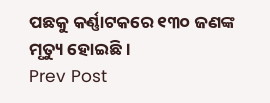ପଛକୁ କର୍ଣ୍ଣାଟକରେ ୧୩୦ ଜଣଙ୍କ ମୃତ୍ୟୁ ହୋଇଛି ।
Prev Post